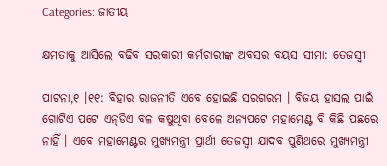Categories: ଜାତୀୟ

କ୍ଷମତାକୁ ଆସିଲେ ବଢିବ ସରକାରୀ କର୍ମଚାରୀଙ୍କ ଅବସର ବୟସ ସୀମା: ତେଜସ୍ୱୀ

ପାଟନା,୧ ।୧୧: ବିହାର ରାଜନୀତି ଏବେ ହୋଇଛି ସରଗରମ । ବିଜୟ ହାସଲ ପାଇଁ ଗୋଟିଏ ପଟେ ଏନ୍‌ଡିଏ ବଳ କଷୁଥିବା ବେଳେ ଅନ୍ୟପଟେ ମହାମେଣ୍ଟ ବି କିଛି ପଛରେ ନାହିଁ । ଏବେ ମହାମେଣ୍ଟର ମୁଖ୍ୟମନ୍ତ୍ରୀ ପ୍ରାର୍ଥୀ ତେଜସ୍ୱୀ ଯାଦବ ପୁଣିଥରେ ମୁଖ୍ୟମନ୍ତ୍ରୀ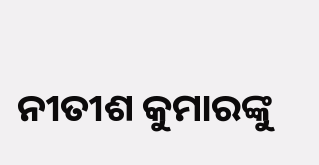ନୀତୀଶ କୁମାରଙ୍କୁ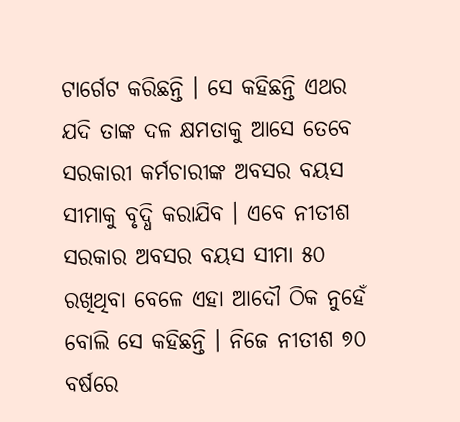ଟାର୍ଗେଟ କରିଛନ୍ତି । ସେ କହିଛନ୍ତି ଏଥର ଯଦି ତାଙ୍କ ଦଳ କ୍ଷମତାକୁ ଆସେ ତେବେ ସରକାରୀ କର୍ମଚାରୀଙ୍କ ଅବସର ବୟସ ସୀମାକୁ ବୃଦ୍ଧି କରାଯିବ । ଏବେ ନୀତୀଶ ସରକାର ଅବସର ବୟସ ସୀମା ୫୦ ରଖିଥିବା ବେଳେ ଏହା ଆଦୌ ଠିକ ନୁହେଁ ବୋଲି ସେ କହିଛନ୍ତି । ନିଜେ ନୀତୀଶ ୭୦ ବର୍ଷରେ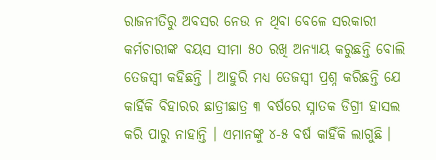ରାଜନୀତିରୁ ଅବସର ନେଉ ନ ଥିବା ବେଳେ ସରକାରୀ କର୍ମଚାରୀଙ୍କ ବୟସ ସୀମା ୫୦ ରଖି ଅନ୍ୟାୟ କରୁଛନ୍ତି ବୋଲି ତେଜସ୍ୱୀ କହିଛନ୍ତି । ଆହୁରି ମଧ୍ୟ ତେଜସ୍ୱୀ ପ୍ରଶ୍ନ କରିଛନ୍ତି ଯେ କାର୍ହିକି ବିହାରର ଛାତ୍ରୀଛାତ୍ର ୩ ବର୍ଷରେ ସ୍ନାତକ ଡିଗ୍ରୀ ହାସଲ କରି ପାରୁ ନାହାନ୍ତି । ଏମାନଙ୍କୁ ୪-୫ ବର୍ଷ କାହିଁକି ଲାଗୁଛି ।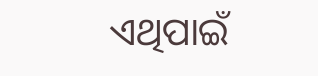ଏଥିପାଇଁ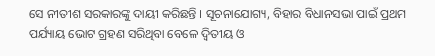ସେ ନୀତୀଶ ସରକାରଙ୍କୁ ଦାୟୀ କରିଛନ୍ତି । ସୂଚନାଯୋଗ୍ୟ, ବିହାର ବିଧାନସଭା ପାଇଁ ପ୍ରଥମ ପର୍ଯ୍ୟାୟ ଭୋଟ ଗ୍ରହଣ ସରିଥିବା ବେଳେ ଦ୍ୱିତୀୟ ଓ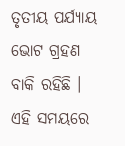ତୃତୀୟ ପର୍ଯ୍ୟାୟ ଭୋଟ ଗ୍ରହଣ ବାକି ରହିଛି । ଏହି ସମୟରେ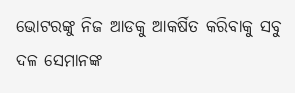ଭୋଟରଙ୍କୁ ନିଜ ଆଡକୁ ଆକର୍ଷିତ କରିବାକୁ ସବୁ ଦଳ ସେମାନଙ୍କ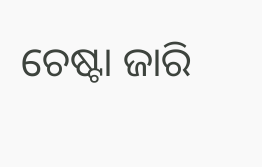ଚେଷ୍ଟା ଜାରି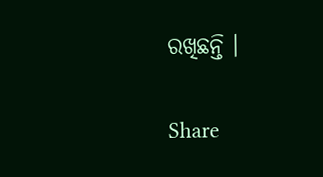ରଖିଛନ୍ତି ।

Share